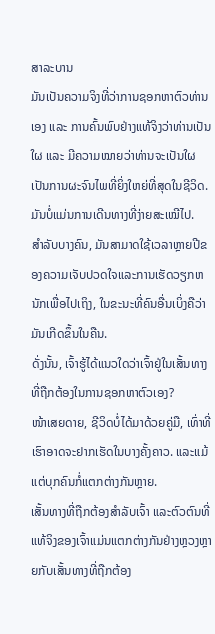ສາລະບານ
ມັນເປັນຄວາມຈິງທີ່ວ່າການຊອກຫາຕົວທ່ານເອງ ແລະ ການຄົ້ນພົບຢ່າງແທ້ຈິງວ່າທ່ານເປັນໃຜ ແລະ ມີຄວາມໝາຍວ່າທ່ານຈະເປັນໃຜເປັນການຜະຈົນໄພທີ່ຍິ່ງໃຫຍ່ທີ່ສຸດໃນຊີວິດ.
ມັນບໍ່ແມ່ນການເດີນທາງທີ່ງ່າຍສະເໝີໄປ.
ສໍາລັບບາງຄົນ, ມັນສາມາດໃຊ້ເວລາຫຼາຍປີຂອງຄວາມເຈັບປວດໃຈແລະການເຮັດວຽກຫນັກເພື່ອໄປເຖິງ, ໃນຂະນະທີ່ຄົນອື່ນເບິ່ງຄືວ່າມັນເກີດຂຶ້ນໃນຄືນ.
ດັ່ງນັ້ນ, ເຈົ້າຮູ້ໄດ້ແນວໃດວ່າເຈົ້າຢູ່ໃນເສັ້ນທາງທີ່ຖືກຕ້ອງໃນການຊອກຫາຕົວເອງ?
ໜ້າເສຍດາຍ, ຊີວິດບໍ່ໄດ້ມາດ້ວຍຄູ່ມື, ເທົ່າທີ່ເຮົາອາດຈະຢາກເຮັດໃນບາງຄັ້ງຄາວ. ແລະແມ້ແຕ່ບຸກຄົນກໍ່ແຕກຕ່າງກັນຫຼາຍ.
ເສັ້ນທາງທີ່ຖືກຕ້ອງສຳລັບເຈົ້າ ແລະຕົວຕົນທີ່ແທ້ຈິງຂອງເຈົ້າແມ່ນແຕກຕ່າງກັນຢ່າງຫຼວງຫຼາຍກັບເສັ້ນທາງທີ່ຖືກຕ້ອງ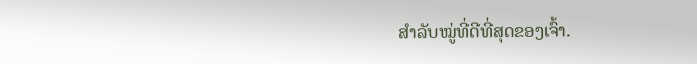ສຳລັບໝູ່ທີ່ດີທີ່ສຸດຂອງເຈົ້າ.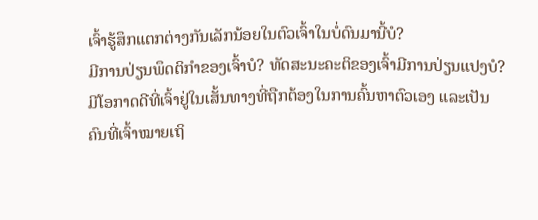ເຈົ້າຮູ້ສຶກແຕກຕ່າງກັນເລັກນ້ອຍໃນຕົວເຈົ້າໃນບໍ່ດົນມານີ້ບໍ?
ມີການປ່ຽນພຶດຕິກຳຂອງເຈົ້າບໍ? ທັດສະນະຄະຕິຂອງເຈົ້າມີການປ່ຽນແປງບໍ?
ມີໂອກາດດີທີ່ເຈົ້າຢູ່ໃນເສັ້ນທາງທີ່ຖືກຕ້ອງໃນການຄົ້ນຫາຕົວເອງ ແລະເປັນຄົນທີ່ເຈົ້າໝາຍເຖິ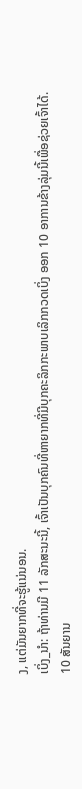ງ, ແຕ່ມັນຍາກທີ່ຈະຮູ້ແນ່ນອນ.
ເບິ່ງ_ນຳ: ຖ້າທ່ານມີ 11 ລັກສະນະນີ້, ເຈົ້າເປັນບຸກຄົນທີ່ຫາຍາກທີ່ມີບຸກຄະລິກກະພາບເລິກກວດເບິ່ງ ອອກ 10 ອາການຂ້າງລຸ່ມນີ້ເພື່ອຊ່ວຍເຈົ້າໄດ້.
10 ສັນຍານ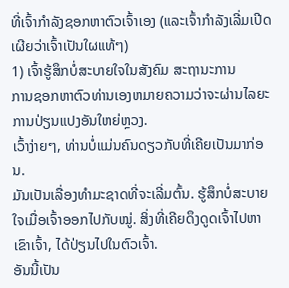ທີ່ເຈົ້າກຳລັງຊອກຫາຕົວເຈົ້າເອງ (ແລະເຈົ້າກຳລັງເລີ່ມເປີດເຜີຍວ່າເຈົ້າເປັນໃຜແທ້ໆ)
1) ເຈົ້າຮູ້ສຶກບໍ່ສະບາຍໃຈໃນສັງຄົມ ສະຖານະການ
ການຊອກຫາຕົວທ່ານເອງຫມາຍຄວາມວ່າຈະຜ່ານໄລຍະການປ່ຽນແປງອັນໃຫຍ່ຫຼວງ.
ເວົ້າງ່າຍໆ, ທ່ານບໍ່ແມ່ນຄົນດຽວກັບທີ່ເຄີຍເປັນມາກ່ອນ.
ມັນເປັນເລື່ອງທໍາມະຊາດທີ່ຈະເລີ່ມຕົ້ນ. ຮູ້ສຶກບໍ່ສະບາຍໃຈເມື່ອເຈົ້າອອກໄປກັບໝູ່. ສິ່ງທີ່ເຄີຍດຶງດູດເຈົ້າໄປຫາເຂົາເຈົ້າ, ໄດ້ປ່ຽນໄປໃນຕົວເຈົ້າ.
ອັນນີ້ເປັນ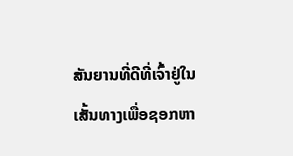ສັນຍານທີ່ດີທີ່ເຈົ້າຢູ່ໃນເສັ້ນທາງເພື່ອຊອກຫາ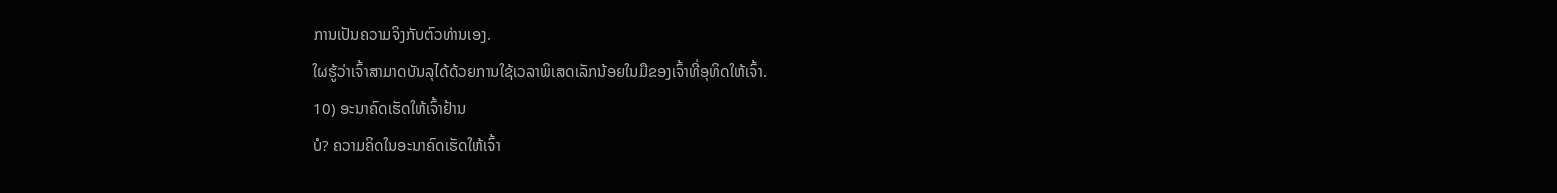ການເປັນຄວາມຈິງກັບຕົວທ່ານເອງ.
ໃຜຮູ້ວ່າເຈົ້າສາມາດບັນລຸໄດ້ດ້ວຍການໃຊ້ເວລາພິເສດເລັກນ້ອຍໃນມືຂອງເຈົ້າທີ່ອຸທິດໃຫ້ເຈົ້າ.
10) ອະນາຄົດເຮັດໃຫ້ເຈົ້າຢ້ານ
ບໍ? ຄວາມຄິດໃນອະນາຄົດເຮັດໃຫ້ເຈົ້າ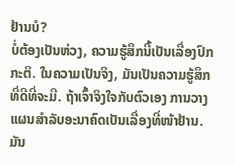ຢ້ານບໍ?
ບໍ່ຕ້ອງເປັນຫ່ວງ, ຄວາມຮູ້ສຶກນີ້ເປັນເລື່ອງປົກກະຕິ. ໃນຄວາມເປັນຈິງ, ມັນເປັນຄວາມຮູ້ສຶກທີ່ດີທີ່ຈະມີ. ຖ້າເຈົ້າຈິງໃຈກັບຕົວເອງ ການວາງແຜນສຳລັບອະນາຄົດເປັນເລື່ອງທີ່ໜ້າຢ້ານ. ມັນ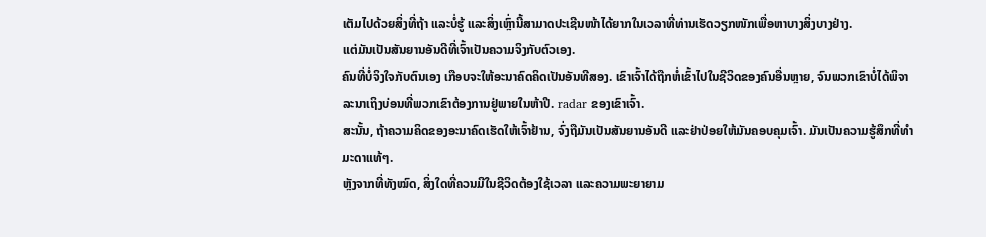ເຕັມໄປດ້ວຍສິ່ງທີ່ຖ້າ ແລະບໍ່ຮູ້ ແລະສິ່ງເຫຼົ່ານີ້ສາມາດປະເຊີນໜ້າໄດ້ຍາກໃນເວລາທີ່ທ່ານເຮັດວຽກໜັກເພື່ອຫາບາງສິ່ງບາງຢ່າງ.
ແຕ່ມັນເປັນສັນຍານອັນດີທີ່ເຈົ້າເປັນຄວາມຈິງກັບຕົວເອງ.
ຄົນທີ່ບໍ່ຈິງໃຈກັບຕົນເອງ ເກືອບຈະໃຫ້ອະນາຄົດຄິດເປັນອັນທີສອງ. ເຂົາເຈົ້າໄດ້ຖືກຫໍ່ເຂົ້າໄປໃນຊີວິດຂອງຄົນອື່ນຫຼາຍ, ຈົນພວກເຂົາບໍ່ໄດ້ພິຈາລະນາເຖິງບ່ອນທີ່ພວກເຂົາຕ້ອງການຢູ່ພາຍໃນຫ້າປີ. radar ຂອງເຂົາເຈົ້າ.
ສະນັ້ນ, ຖ້າຄວາມຄິດຂອງອະນາຄົດເຮັດໃຫ້ເຈົ້າຢ້ານ, ຈົ່ງຖືມັນເປັນສັນຍານອັນດີ ແລະຢ່າປ່ອຍໃຫ້ມັນຄອບຄຸມເຈົ້າ. ມັນເປັນຄວາມຮູ້ສຶກທີ່ທຳມະດາແທ້ໆ.
ຫຼັງຈາກທີ່ທັງໝົດ, ສິ່ງໃດທີ່ຄວນມີໃນຊີວິດຕ້ອງໃຊ້ເວລາ ແລະຄວາມພະຍາຍາມ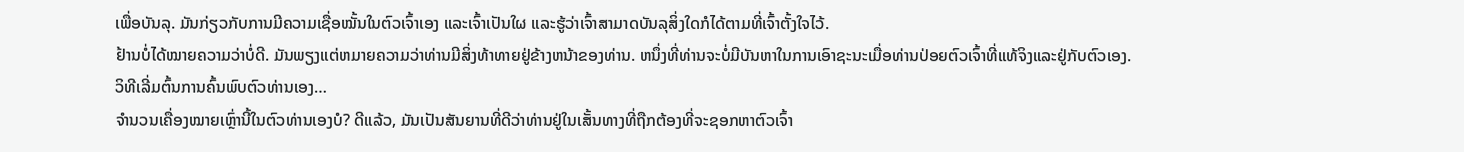ເພື່ອບັນລຸ. ມັນກ່ຽວກັບການມີຄວາມເຊື່ອໝັ້ນໃນຕົວເຈົ້າເອງ ແລະເຈົ້າເປັນໃຜ ແລະຮູ້ວ່າເຈົ້າສາມາດບັນລຸສິ່ງໃດກໍໄດ້ຕາມທີ່ເຈົ້າຕັ້ງໃຈໄວ້.
ຢ້ານບໍ່ໄດ້ໝາຍຄວາມວ່າບໍ່ດີ. ມັນພຽງແຕ່ຫມາຍຄວາມວ່າທ່ານມີສິ່ງທ້າທາຍຢູ່ຂ້າງຫນ້າຂອງທ່ານ. ຫນຶ່ງທີ່ທ່ານຈະບໍ່ມີບັນຫາໃນການເອົາຊະນະເມື່ອທ່ານປ່ອຍຕົວເຈົ້າທີ່ແທ້ຈິງແລະຢູ່ກັບຕົວເອງ.
ວິທີເລີ່ມຕົ້ນການຄົ້ນພົບຕົວທ່ານເອງ…
ຈຳນວນເຄື່ອງໝາຍເຫຼົ່ານີ້ໃນຕົວທ່ານເອງບໍ? ດີແລ້ວ, ມັນເປັນສັນຍານທີ່ດີວ່າທ່ານຢູ່ໃນເສັ້ນທາງທີ່ຖືກຕ້ອງທີ່ຈະຊອກຫາຕົວເຈົ້າ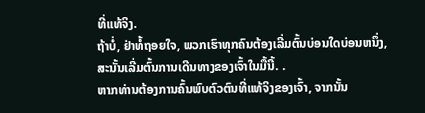ທີ່ແທ້ຈິງ.
ຖ້າບໍ່, ຢ່າທໍ້ຖອຍໃຈ, ພວກເຮົາທຸກຄົນຕ້ອງເລີ່ມຕົ້ນບ່ອນໃດບ່ອນຫນຶ່ງ, ສະນັ້ນເລີ່ມຕົ້ນການເດີນທາງຂອງເຈົ້າໃນມື້ນີ້. .
ຫາກທ່ານຕ້ອງການຄົ້ນພົບຕົວຕົນທີ່ແທ້ຈິງຂອງເຈົ້າ, ຈາກນັ້ນ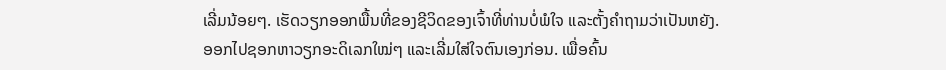ເລີ່ມນ້ອຍໆ. ເຮັດວຽກອອກພື້ນທີ່ຂອງຊີວິດຂອງເຈົ້າທີ່ທ່ານບໍ່ພໍໃຈ ແລະຕັ້ງຄໍາຖາມວ່າເປັນຫຍັງ.
ອອກໄປຊອກຫາວຽກອະດິເລກໃໝ່ໆ ແລະເລີ່ມໃສ່ໃຈຕົນເອງກ່ອນ. ເພື່ອຄົ້ນ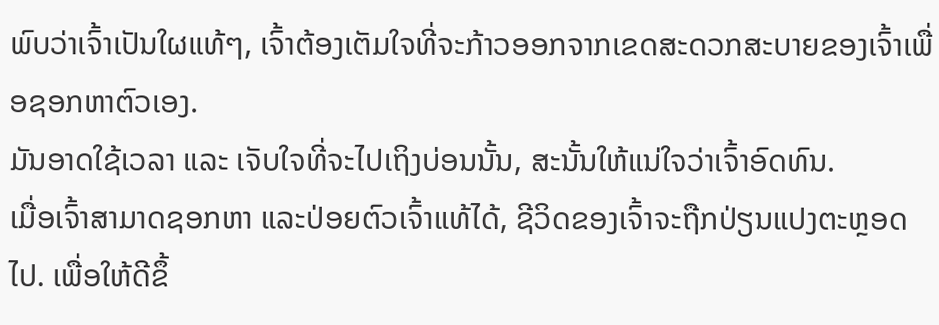ພົບວ່າເຈົ້າເປັນໃຜແທ້ໆ, ເຈົ້າຕ້ອງເຕັມໃຈທີ່ຈະກ້າວອອກຈາກເຂດສະດວກສະບາຍຂອງເຈົ້າເພື່ອຊອກຫາຕົວເອງ.
ມັນອາດໃຊ້ເວລາ ແລະ ເຈັບໃຈທີ່ຈະໄປເຖິງບ່ອນນັ້ນ, ສະນັ້ນໃຫ້ແນ່ໃຈວ່າເຈົ້າອົດທົນ.
ເມື່ອເຈົ້າສາມາດຊອກຫາ ແລະປ່ອຍຕົວເຈົ້າແທ້ໄດ້, ຊີວິດຂອງເຈົ້າຈະຖືກປ່ຽນແປງຕະຫຼອດໄປ. ເພື່ອໃຫ້ດີຂຶ້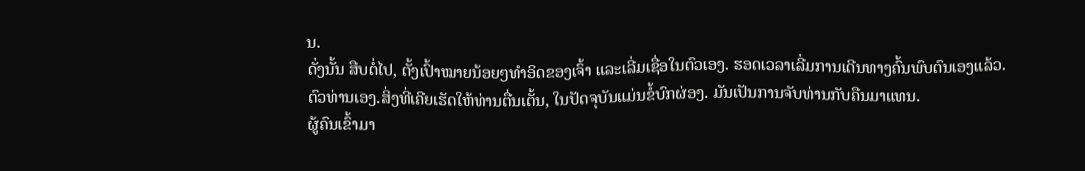ນ.
ດັ່ງນັ້ນ ສືບຕໍ່ໄປ, ຕັ້ງເປົ້າໝາຍນ້ອຍໆທຳອິດຂອງເຈົ້າ ແລະເລີ່ມເຊື່ອໃນຕົວເອງ. ຮອດເວລາເລີ່ມການເດີນທາງຄົ້ນພົບຕົນເອງແລ້ວ.
ຕົວທ່ານເອງ.ສິ່ງທີ່ເຄີຍເຮັດໃຫ້ທ່ານຕື່ນເຕັ້ນ, ໃນປັດຈຸບັນແມ່ນຂໍ້ບົກຜ່ອງ. ມັນເປັນການຈັບທ່ານກັບຄືນມາແທນ.
ຜູ້ຄົນເຂົ້າມາ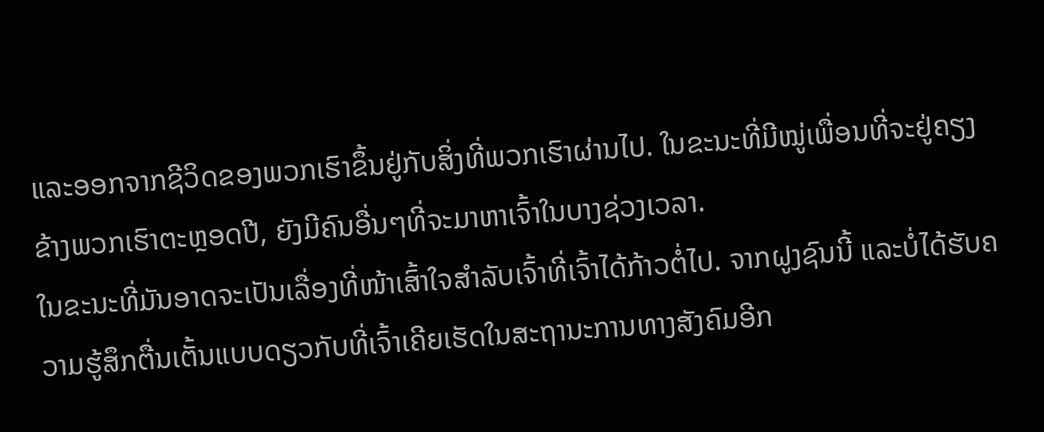ແລະອອກຈາກຊີວິດຂອງພວກເຮົາຂຶ້ນຢູ່ກັບສິ່ງທີ່ພວກເຮົາຜ່ານໄປ. ໃນຂະນະທີ່ມີໝູ່ເພື່ອນທີ່ຈະຢູ່ຄຽງຂ້າງພວກເຮົາຕະຫຼອດປີ, ຍັງມີຄົນອື່ນໆທີ່ຈະມາຫາເຈົ້າໃນບາງຊ່ວງເວລາ.
ໃນຂະນະທີ່ມັນອາດຈະເປັນເລື່ອງທີ່ໜ້າເສົ້າໃຈສຳລັບເຈົ້າທີ່ເຈົ້າໄດ້ກ້າວຕໍ່ໄປ. ຈາກຝູງຊົນນີ້ ແລະບໍ່ໄດ້ຮັບຄວາມຮູ້ສຶກຕື່ນເຕັ້ນແບບດຽວກັບທີ່ເຈົ້າເຄີຍເຮັດໃນສະຖານະການທາງສັງຄົມອີກ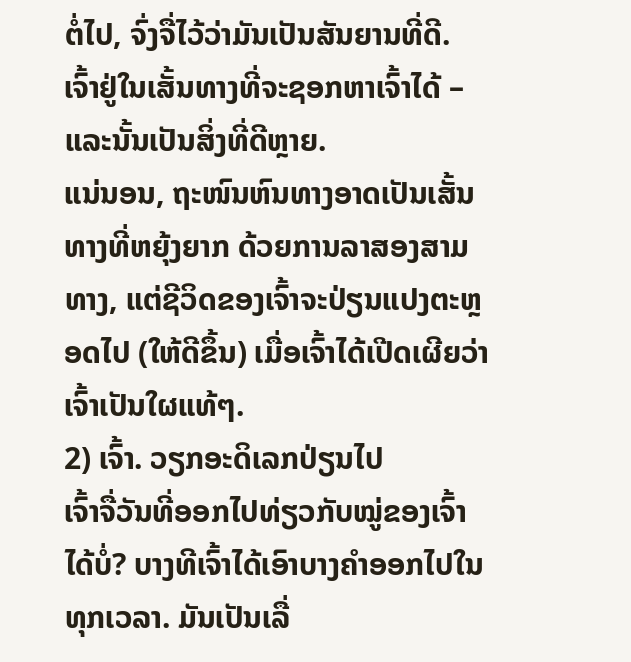ຕໍ່ໄປ, ຈົ່ງຈື່ໄວ້ວ່າມັນເປັນສັນຍານທີ່ດີ.
ເຈົ້າຢູ່ໃນເສັ້ນທາງທີ່ຈະຊອກຫາເຈົ້າໄດ້ – ແລະນັ້ນເປັນສິ່ງທີ່ດີຫຼາຍ.
ແນ່ນອນ, ຖະໜົນຫົນທາງອາດເປັນເສັ້ນທາງທີ່ຫຍຸ້ງຍາກ ດ້ວຍການລາສອງສາມທາງ, ແຕ່ຊີວິດຂອງເຈົ້າຈະປ່ຽນແປງຕະຫຼອດໄປ (ໃຫ້ດີຂຶ້ນ) ເມື່ອເຈົ້າໄດ້ເປີດເຜີຍວ່າເຈົ້າເປັນໃຜແທ້ໆ.
2) ເຈົ້າ. ວຽກອະດິເລກປ່ຽນໄປ
ເຈົ້າຈື່ວັນທີ່ອອກໄປທ່ຽວກັບໝູ່ຂອງເຈົ້າໄດ້ບໍ່? ບາງທີເຈົ້າໄດ້ເອົາບາງຄຳອອກໄປໃນທຸກເວລາ. ມັນເປັນເລື່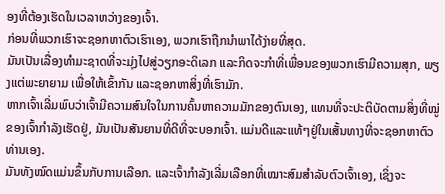ອງທີ່ຕ້ອງເຮັດໃນເວລາຫວ່າງຂອງເຈົ້າ.
ກ່ອນທີ່ພວກເຮົາຈະຊອກຫາຕົວເຮົາເອງ, ພວກເຮົາຖືກນໍາພາໄດ້ງ່າຍທີ່ສຸດ.
ມັນເປັນເລື່ອງທໍາມະຊາດທີ່ຈະມຸ່ງໄປສູ່ວຽກອະດິເລກ ແລະກິດຈະກໍາທີ່ເພື່ອນຂອງພວກເຮົາມີຄວາມສຸກ, ພຽງແຕ່ພະຍາຍາມ ເພື່ອໃຫ້ເຂົ້າກັນ ແລະຊອກຫາສິ່ງທີ່ເຮົາມັກ.
ຫາກເຈົ້າເລີ່ມພົບວ່າເຈົ້າມີຄວາມສົນໃຈໃນການຄົ້ນຫາຄວາມມັກຂອງຕົນເອງ, ແທນທີ່ຈະປະຕິບັດຕາມສິ່ງທີ່ໝູ່ຂອງເຈົ້າກຳລັງເຮັດຢູ່, ມັນເປັນສັນຍານທີ່ດີທີ່ຈະບອກເຈົ້າ. ແມ່ນດີແລະແທ້ໆຢູ່ໃນເສັ້ນທາງທີ່ຈະຊອກຫາຕົວທ່ານເອງ.
ມັນທັງໝົດແມ່ນຂຶ້ນກັບການເລືອກ. ແລະເຈົ້າກຳລັງເລີ່ມເລືອກທີ່ເໝາະສົມສຳລັບຕົວເຈົ້າເອງ, ເຊິ່ງຈະ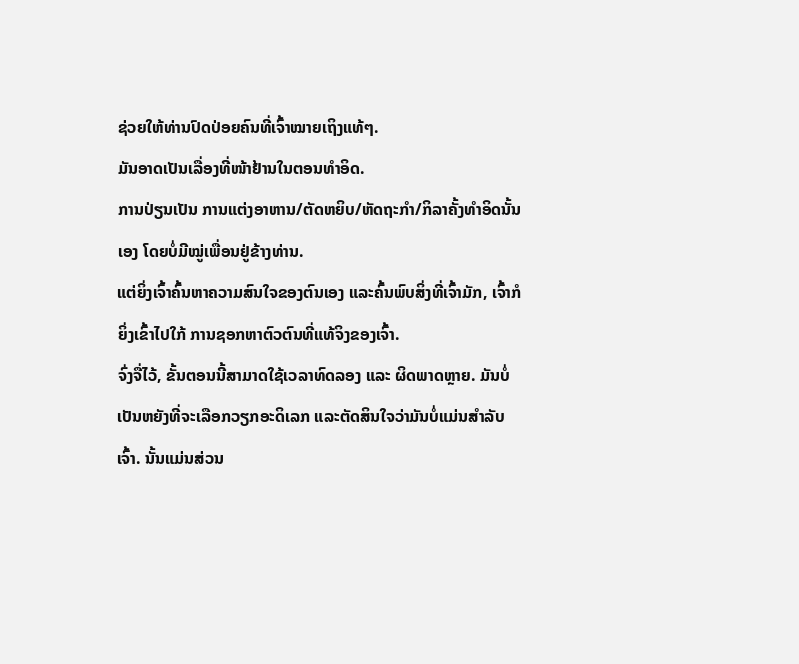ຊ່ວຍໃຫ້ທ່ານປົດປ່ອຍຄົນທີ່ເຈົ້າໝາຍເຖິງແທ້ໆ.
ມັນອາດເປັນເລື່ອງທີ່ໜ້າຢ້ານໃນຕອນທຳອິດ.
ການປ່ຽນເປັນ ການແຕ່ງອາຫານ/ຕັດຫຍິບ/ຫັດຖະກຳ/ກິລາຄັ້ງທຳອິດນັ້ນເອງ ໂດຍບໍ່ມີໝູ່ເພື່ອນຢູ່ຂ້າງທ່ານ.
ແຕ່ຍິ່ງເຈົ້າຄົ້ນຫາຄວາມສົນໃຈຂອງຕົນເອງ ແລະຄົ້ນພົບສິ່ງທີ່ເຈົ້າມັກ, ເຈົ້າກໍຍິ່ງເຂົ້າໄປໃກ້ ການຊອກຫາຕົວຕົນທີ່ແທ້ຈິງຂອງເຈົ້າ.
ຈົ່ງຈື່ໄວ້, ຂັ້ນຕອນນີ້ສາມາດໃຊ້ເວລາທົດລອງ ແລະ ຜິດພາດຫຼາຍ. ມັນບໍ່ເປັນຫຍັງທີ່ຈະເລືອກວຽກອະດິເລກ ແລະຕັດສິນໃຈວ່າມັນບໍ່ແມ່ນສຳລັບເຈົ້າ. ນັ້ນແມ່ນສ່ວນ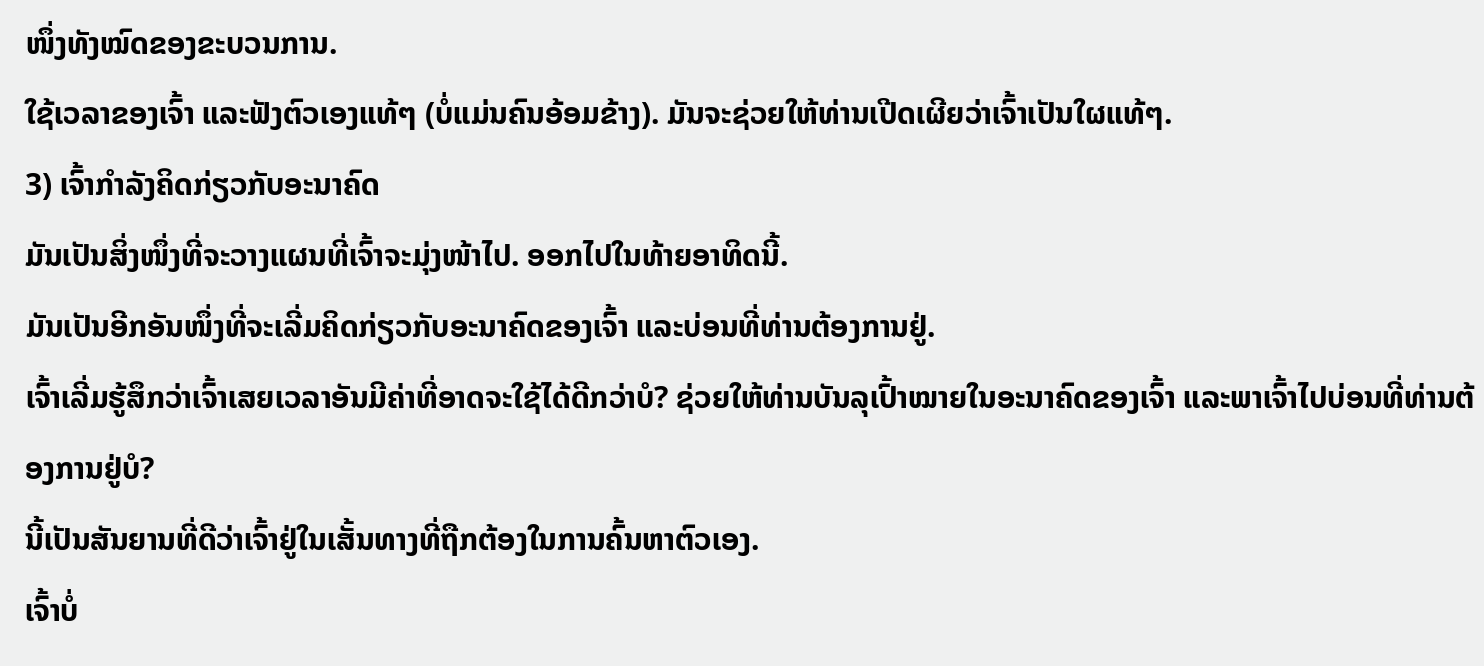ໜຶ່ງທັງໝົດຂອງຂະບວນການ.
ໃຊ້ເວລາຂອງເຈົ້າ ແລະຟັງຕົວເອງແທ້ໆ (ບໍ່ແມ່ນຄົນອ້ອມຂ້າງ). ມັນຈະຊ່ວຍໃຫ້ທ່ານເປີດເຜີຍວ່າເຈົ້າເປັນໃຜແທ້ໆ.
3) ເຈົ້າກຳລັງຄິດກ່ຽວກັບອະນາຄົດ
ມັນເປັນສິ່ງໜຶ່ງທີ່ຈະວາງແຜນທີ່ເຈົ້າຈະມຸ່ງໜ້າໄປ. ອອກໄປໃນທ້າຍອາທິດນີ້.
ມັນເປັນອີກອັນໜຶ່ງທີ່ຈະເລີ່ມຄິດກ່ຽວກັບອະນາຄົດຂອງເຈົ້າ ແລະບ່ອນທີ່ທ່ານຕ້ອງການຢູ່.
ເຈົ້າເລີ່ມຮູ້ສຶກວ່າເຈົ້າເສຍເວລາອັນມີຄ່າທີ່ອາດຈະໃຊ້ໄດ້ດີກວ່າບໍ? ຊ່ວຍໃຫ້ທ່ານບັນລຸເປົ້າໝາຍໃນອະນາຄົດຂອງເຈົ້າ ແລະພາເຈົ້າໄປບ່ອນທີ່ທ່ານຕ້ອງການຢູ່ບໍ?
ນີ້ເປັນສັນຍານທີ່ດີວ່າເຈົ້າຢູ່ໃນເສັ້ນທາງທີ່ຖືກຕ້ອງໃນການຄົ້ນຫາຕົວເອງ.
ເຈົ້າບໍ່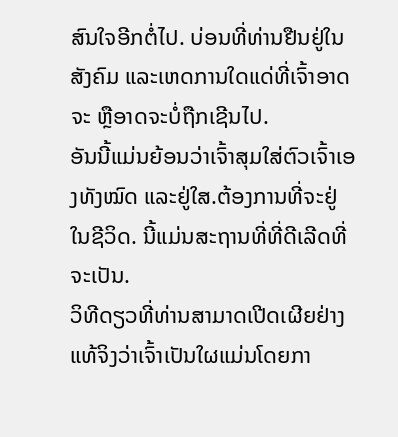ສົນໃຈອີກຕໍ່ໄປ. ບ່ອນທີ່ທ່ານຢືນຢູ່ໃນສັງຄົມ ແລະເຫດການໃດແດ່ທີ່ເຈົ້າອາດຈະ ຫຼືອາດຈະບໍ່ຖືກເຊີນໄປ.
ອັນນີ້ແມ່ນຍ້ອນວ່າເຈົ້າສຸມໃສ່ຕົວເຈົ້າເອງທັງໝົດ ແລະຢູ່ໃສ.ຕ້ອງການທີ່ຈະຢູ່ໃນຊີວິດ. ນີ້ແມ່ນສະຖານທີ່ທີ່ດີເລີດທີ່ຈະເປັນ.
ວິທີດຽວທີ່ທ່ານສາມາດເປີດເຜີຍຢ່າງແທ້ຈິງວ່າເຈົ້າເປັນໃຜແມ່ນໂດຍກາ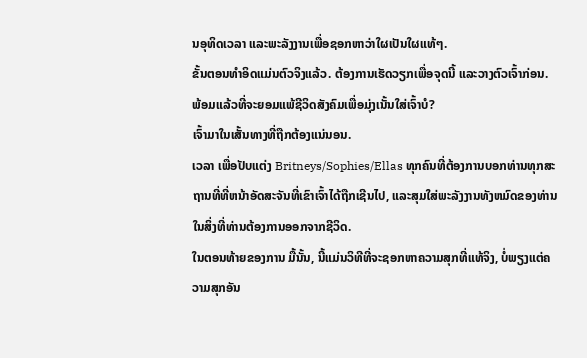ນອຸທິດເວລາ ແລະພະລັງງານເພື່ອຊອກຫາວ່າໃຜເປັນໃຜແທ້ໆ.
ຂັ້ນຕອນທໍາອິດແມ່ນຕົວຈິງແລ້ວ. ຕ້ອງການເຮັດວຽກເພື່ອຈຸດນີ້ ແລະວາງຕົວເຈົ້າກ່ອນ.
ພ້ອມແລ້ວທີ່ຈະຍອມແພ້ຊີວິດສັງຄົມເພື່ອມຸ່ງເນັ້ນໃສ່ເຈົ້າບໍ?
ເຈົ້າມາໃນເສັ້ນທາງທີ່ຖືກຕ້ອງແນ່ນອນ.
ເວລາ ເພື່ອປັບແຕ່ງ Britneys/Sophies/Ellas ທຸກຄົນທີ່ຕ້ອງການບອກທ່ານທຸກສະຖານທີ່ທີ່ຫນ້າອັດສະຈັນທີ່ເຂົາເຈົ້າໄດ້ຖືກເຊີນໄປ, ແລະສຸມໃສ່ພະລັງງານທັງຫມົດຂອງທ່ານໃນສິ່ງທີ່ທ່ານຕ້ອງການອອກຈາກຊີວິດ.
ໃນຕອນທ້າຍຂອງການ ມື້ນັ້ນ, ນີ້ແມ່ນວິທີທີ່ຈະຊອກຫາຄວາມສຸກທີ່ແທ້ຈິງ, ບໍ່ພຽງແຕ່ຄວາມສຸກອັນ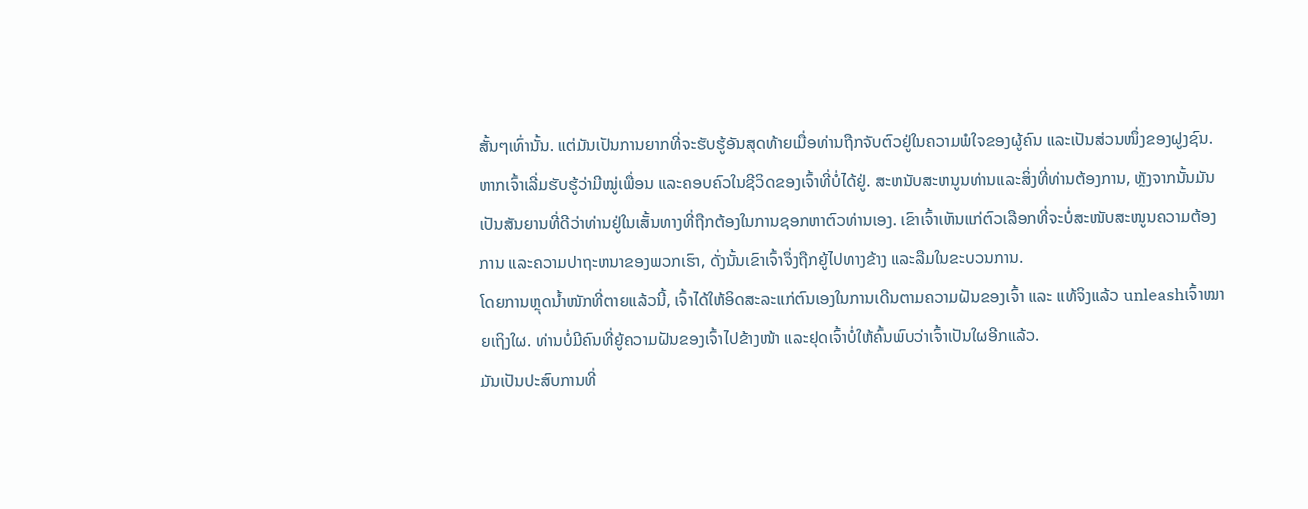ສັ້ນໆເທົ່ານັ້ນ. ແຕ່ມັນເປັນການຍາກທີ່ຈະຮັບຮູ້ອັນສຸດທ້າຍເມື່ອທ່ານຖືກຈັບຕົວຢູ່ໃນຄວາມພໍໃຈຂອງຜູ້ຄົນ ແລະເປັນສ່ວນໜຶ່ງຂອງຝູງຊົນ.
ຫາກເຈົ້າເລີ່ມຮັບຮູ້ວ່າມີໝູ່ເພື່ອນ ແລະຄອບຄົວໃນຊີວິດຂອງເຈົ້າທີ່ບໍ່ໄດ້ຢູ່. ສະຫນັບສະຫນູນທ່ານແລະສິ່ງທີ່ທ່ານຕ້ອງການ, ຫຼັງຈາກນັ້ນມັນເປັນສັນຍານທີ່ດີວ່າທ່ານຢູ່ໃນເສັ້ນທາງທີ່ຖືກຕ້ອງໃນການຊອກຫາຕົວທ່ານເອງ. ເຂົາເຈົ້າເຫັນແກ່ຕົວເລືອກທີ່ຈະບໍ່ສະໜັບສະໜູນຄວາມຕ້ອງການ ແລະຄວາມປາຖະຫນາຂອງພວກເຮົາ, ດັ່ງນັ້ນເຂົາເຈົ້າຈຶ່ງຖືກຍູ້ໄປທາງຂ້າງ ແລະລືມໃນຂະບວນການ.
ໂດຍການຫຼຸດນໍ້າໜັກທີ່ຕາຍແລ້ວນີ້, ເຈົ້າໄດ້ໃຫ້ອິດສະລະແກ່ຕົນເອງໃນການເດີນຕາມຄວາມຝັນຂອງເຈົ້າ ແລະ ແທ້ຈິງແລ້ວ unleashເຈົ້າໝາຍເຖິງໃຜ. ທ່ານບໍ່ມີຄົນທີ່ຍູ້ຄວາມຝັນຂອງເຈົ້າໄປຂ້າງໜ້າ ແລະຢຸດເຈົ້າບໍ່ໃຫ້ຄົ້ນພົບວ່າເຈົ້າເປັນໃຜອີກແລ້ວ.
ມັນເປັນປະສົບການທີ່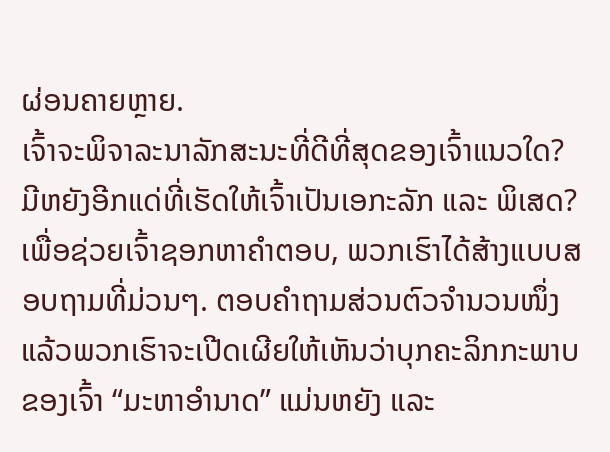ຜ່ອນຄາຍຫຼາຍ.
ເຈົ້າຈະພິຈາລະນາລັກສະນະທີ່ດີທີ່ສຸດຂອງເຈົ້າແນວໃດ? ມີຫຍັງອີກແດ່ທີ່ເຮັດໃຫ້ເຈົ້າເປັນເອກະລັກ ແລະ ພິເສດ?
ເພື່ອຊ່ວຍເຈົ້າຊອກຫາຄຳຕອບ, ພວກເຮົາໄດ້ສ້າງແບບສອບຖາມທີ່ມ່ວນໆ. ຕອບຄຳຖາມສ່ວນຕົວຈຳນວນໜຶ່ງ ແລ້ວພວກເຮົາຈະເປີດເຜີຍໃຫ້ເຫັນວ່າບຸກຄະລິກກະພາບຂອງເຈົ້າ “ມະຫາອຳນາດ” ແມ່ນຫຍັງ ແລະ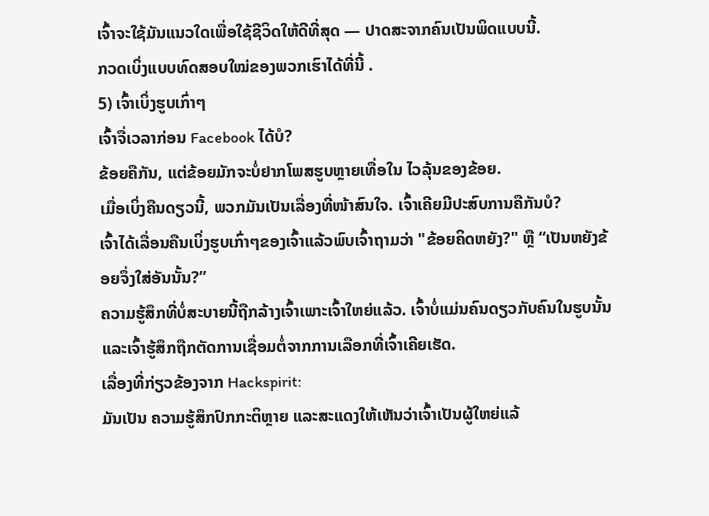ເຈົ້າຈະໃຊ້ມັນແນວໃດເພື່ອໃຊ້ຊີວິດໃຫ້ດີທີ່ສຸດ — ປາດສະຈາກຄົນເປັນພິດແບບນີ້.
ກວດເບິ່ງແບບທົດສອບໃໝ່ຂອງພວກເຮົາໄດ້ທີ່ນີ້ .
5) ເຈົ້າເບິ່ງຮູບເກົ່າໆ
ເຈົ້າຈື່ເວລາກ່ອນ Facebook ໄດ້ບໍ?
ຂ້ອຍຄືກັນ, ແຕ່ຂ້ອຍມັກຈະບໍ່ຢາກໂພສຮູບຫຼາຍເທື່ອໃນ ໄວລຸ້ນຂອງຂ້ອຍ.
ເມື່ອເບິ່ງຄືນດຽວນີ້, ພວກມັນເປັນເລື່ອງທີ່ໜ້າສົນໃຈ. ເຈົ້າເຄີຍມີປະສົບການຄືກັນບໍ?
ເຈົ້າໄດ້ເລື່ອນຄືນເບິ່ງຮູບເກົ່າໆຂອງເຈົ້າແລ້ວພົບເຈົ້າຖາມວ່າ "ຂ້ອຍຄິດຫຍັງ?" ຫຼື “ເປັນຫຍັງຂ້ອຍຈຶ່ງໃສ່ອັນນັ້ນ?”
ຄວາມຮູ້ສຶກທີ່ບໍ່ສະບາຍນີ້ຖືກລ້າງເຈົ້າເພາະເຈົ້າໃຫຍ່ແລ້ວ. ເຈົ້າບໍ່ແມ່ນຄົນດຽວກັບຄົນໃນຮູບນັ້ນ ແລະເຈົ້າຮູ້ສຶກຖືກຕັດການເຊື່ອມຕໍ່ຈາກການເລືອກທີ່ເຈົ້າເຄີຍເຮັດ.
ເລື່ອງທີ່ກ່ຽວຂ້ອງຈາກ Hackspirit:
ມັນເປັນ ຄວາມຮູ້ສຶກປົກກະຕິຫຼາຍ ແລະສະແດງໃຫ້ເຫັນວ່າເຈົ້າເປັນຜູ້ໃຫຍ່ແລ້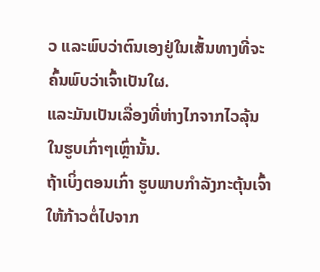ວ ແລະພົບວ່າຕົນເອງຢູ່ໃນເສັ້ນທາງທີ່ຈະຄົ້ນພົບວ່າເຈົ້າເປັນໃຜ.
ແລະມັນເປັນເລື່ອງທີ່ຫ່າງໄກຈາກໄວລຸ້ນໃນຮູບເກົ່າໆເຫຼົ່ານັ້ນ.
ຖ້າເບິ່ງຕອນເກົ່າ ຮູບພາບກຳລັງກະຕຸ້ນເຈົ້າໃຫ້ກ້າວຕໍ່ໄປຈາກ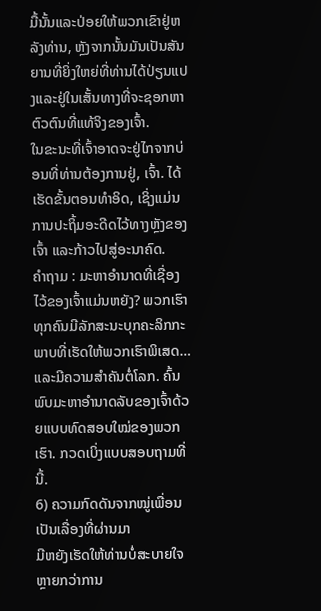ມື້ນັ້ນແລະປ່ອຍໃຫ້ພວກເຂົາຢູ່ຫລັງທ່ານ, ຫຼັງຈາກນັ້ນມັນເປັນສັນຍານທີ່ຍິ່ງໃຫຍ່ທີ່ທ່ານໄດ້ປ່ຽນແປງແລະຢູ່ໃນເສັ້ນທາງທີ່ຈະຊອກຫາຕົວຕົນທີ່ແທ້ຈິງຂອງເຈົ້າ.
ໃນຂະນະທີ່ເຈົ້າອາດຈະຢູ່ໄກຈາກບ່ອນທີ່ທ່ານຕ້ອງການຢູ່, ເຈົ້າ. ໄດ້ເຮັດຂັ້ນຕອນທໍາອິດ, ເຊິ່ງແມ່ນການປະຖິ້ມອະດີດໄວ້ທາງຫຼັງຂອງເຈົ້າ ແລະກ້າວໄປສູ່ອະນາຄົດ.
ຄຳຖາມ : ມະຫາອຳນາດທີ່ເຊື່ອງໄວ້ຂອງເຈົ້າແມ່ນຫຍັງ? ພວກເຮົາທຸກຄົນມີລັກສະນະບຸກຄະລິກກະພາບທີ່ເຮັດໃຫ້ພວກເຮົາພິເສດ… ແລະມີຄວາມສໍາຄັນຕໍ່ໂລກ. ຄົ້ນພົບມະຫາອຳນາດລັບຂອງເຈົ້າດ້ວຍແບບທົດສອບໃໝ່ຂອງພວກເຮົາ. ກວດເບິ່ງແບບສອບຖາມທີ່ນີ້.
6) ຄວາມກົດດັນຈາກໝູ່ເພື່ອນເປັນເລື່ອງທີ່ຜ່ານມາ
ມີຫຍັງເຮັດໃຫ້ທ່ານບໍ່ສະບາຍໃຈຫຼາຍກວ່າການ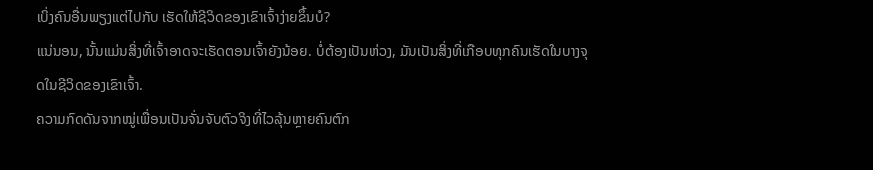ເບິ່ງຄົນອື່ນພຽງແຕ່ໄປກັບ ເຮັດໃຫ້ຊີວິດຂອງເຂົາເຈົ້າງ່າຍຂຶ້ນບໍ?
ແນ່ນອນ, ນັ້ນແມ່ນສິ່ງທີ່ເຈົ້າອາດຈະເຮັດຕອນເຈົ້າຍັງນ້ອຍ. ບໍ່ຕ້ອງເປັນຫ່ວງ, ມັນເປັນສິ່ງທີ່ເກືອບທຸກຄົນເຮັດໃນບາງຈຸດໃນຊີວິດຂອງເຂົາເຈົ້າ.
ຄວາມກົດດັນຈາກໝູ່ເພື່ອນເປັນຈັ່ນຈັບຕົວຈິງທີ່ໄວລຸ້ນຫຼາຍຄົນຕົກ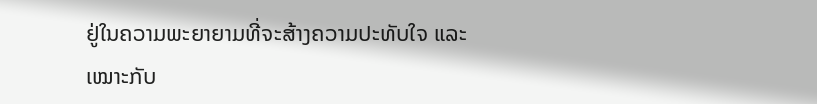ຢູ່ໃນຄວາມພະຍາຍາມທີ່ຈະສ້າງຄວາມປະທັບໃຈ ແລະ ເໝາະກັບ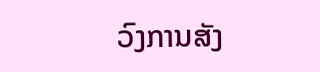ວົງການສັງ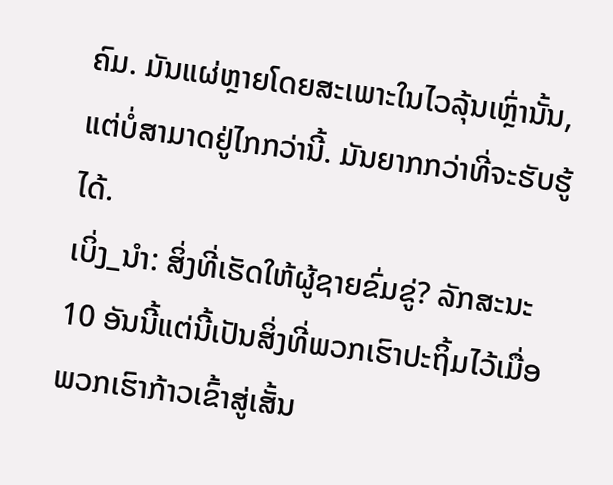ຄົມ. ມັນແຜ່ຫຼາຍໂດຍສະເພາະໃນໄວລຸ້ນເຫຼົ່ານັ້ນ, ແຕ່ບໍ່ສາມາດຢູ່ໄກກວ່ານີ້. ມັນຍາກກວ່າທີ່ຈະຮັບຮູ້ໄດ້.
ເບິ່ງ_ນຳ: ສິ່ງທີ່ເຮັດໃຫ້ຜູ້ຊາຍຂົ່ມຂູ່? ລັກສະນະ 10 ອັນນີ້ແຕ່ນີ້ເປັນສິ່ງທີ່ພວກເຮົາປະຖິ້ມໄວ້ເມື່ອພວກເຮົາກ້າວເຂົ້າສູ່ເສັ້ນ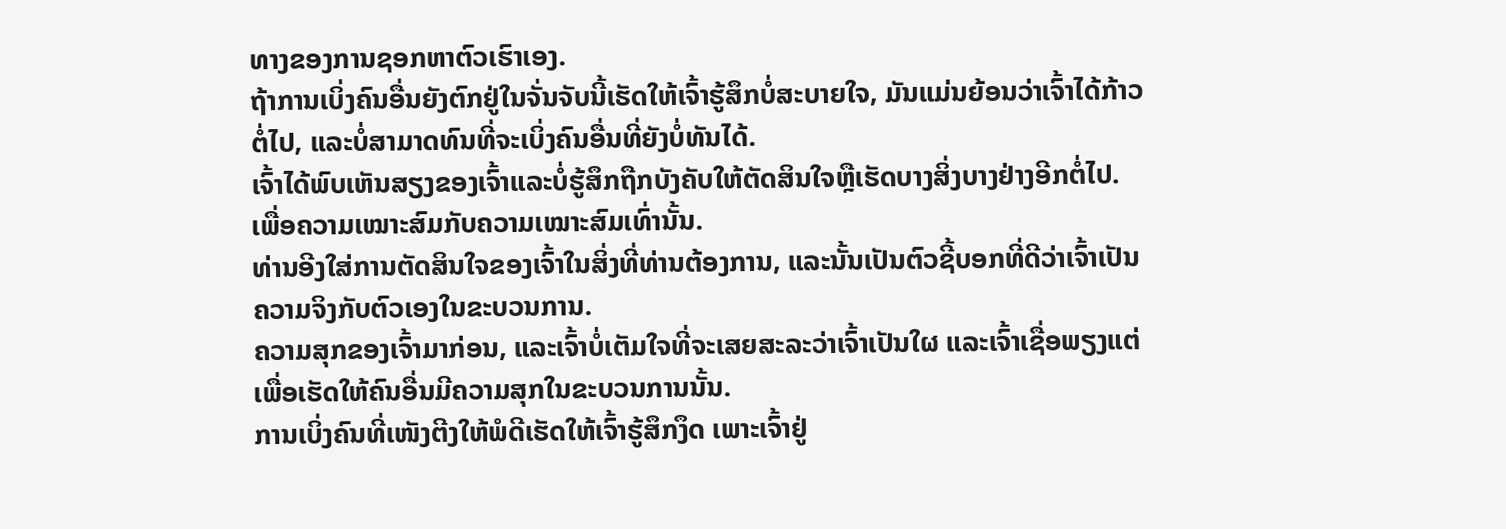ທາງຂອງການຊອກຫາຕົວເຮົາເອງ.
ຖ້າການເບິ່ງຄົນອື່ນຍັງຕົກຢູ່ໃນຈັ່ນຈັບນີ້ເຮັດໃຫ້ເຈົ້າຮູ້ສຶກບໍ່ສະບາຍໃຈ, ມັນແມ່ນຍ້ອນວ່າເຈົ້າໄດ້ກ້າວຕໍ່ໄປ, ແລະບໍ່ສາມາດທົນທີ່ຈະເບິ່ງຄົນອື່ນທີ່ຍັງບໍ່ທັນໄດ້.
ເຈົ້າໄດ້ພົບເຫັນສຽງຂອງເຈົ້າແລະບໍ່ຮູ້ສຶກຖືກບັງຄັບໃຫ້ຕັດສິນໃຈຫຼືເຮັດບາງສິ່ງບາງຢ່າງອີກຕໍ່ໄປ.ເພື່ອຄວາມເໝາະສົມກັບຄວາມເໝາະສົມເທົ່ານັ້ນ.
ທ່ານອີງໃສ່ການຕັດສິນໃຈຂອງເຈົ້າໃນສິ່ງທີ່ທ່ານຕ້ອງການ, ແລະນັ້ນເປັນຕົວຊີ້ບອກທີ່ດີວ່າເຈົ້າເປັນຄວາມຈິງກັບຕົວເອງໃນຂະບວນການ.
ຄວາມສຸກຂອງເຈົ້າມາກ່ອນ, ແລະເຈົ້າບໍ່ເຕັມໃຈທີ່ຈະເສຍສະລະວ່າເຈົ້າເປັນໃຜ ແລະເຈົ້າເຊື່ອພຽງແຕ່ເພື່ອເຮັດໃຫ້ຄົນອື່ນມີຄວາມສຸກໃນຂະບວນການນັ້ນ.
ການເບິ່ງຄົນທີ່ເໜັງຕີງໃຫ້ພໍດີເຮັດໃຫ້ເຈົ້າຮູ້ສຶກງຶດ ເພາະເຈົ້າຢູ່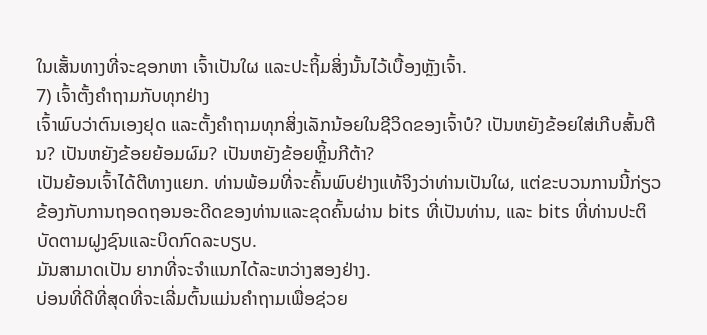ໃນເສັ້ນທາງທີ່ຈະຊອກຫາ ເຈົ້າເປັນໃຜ ແລະປະຖິ້ມສິ່ງນັ້ນໄວ້ເບື້ອງຫຼັງເຈົ້າ.
7) ເຈົ້າຕັ້ງຄຳຖາມກັບທຸກຢ່າງ
ເຈົ້າພົບວ່າຕົນເອງຢຸດ ແລະຕັ້ງຄຳຖາມທຸກສິ່ງເລັກນ້ອຍໃນຊີວິດຂອງເຈົ້າບໍ? ເປັນຫຍັງຂ້ອຍໃສ່ເກີບສົ້ນຕີນ? ເປັນຫຍັງຂ້ອຍຍ້ອມຜົມ? ເປັນຫຍັງຂ້ອຍຫຼິ້ນກີຕ້າ?
ເປັນຍ້ອນເຈົ້າໄດ້ຕີທາງແຍກ. ທ່ານພ້ອມທີ່ຈະຄົ້ນພົບຢ່າງແທ້ຈິງວ່າທ່ານເປັນໃຜ, ແຕ່ຂະບວນການນີ້ກ່ຽວຂ້ອງກັບການຖອດຖອນອະດີດຂອງທ່ານແລະຂຸດຄົ້ນຜ່ານ bits ທີ່ເປັນທ່ານ, ແລະ bits ທີ່ທ່ານປະຕິບັດຕາມຝູງຊົນແລະບິດກົດລະບຽບ.
ມັນສາມາດເປັນ ຍາກທີ່ຈະຈຳແນກໄດ້ລະຫວ່າງສອງຢ່າງ.
ບ່ອນທີ່ດີທີ່ສຸດທີ່ຈະເລີ່ມຕົ້ນແມ່ນຄຳຖາມເພື່ອຊ່ວຍ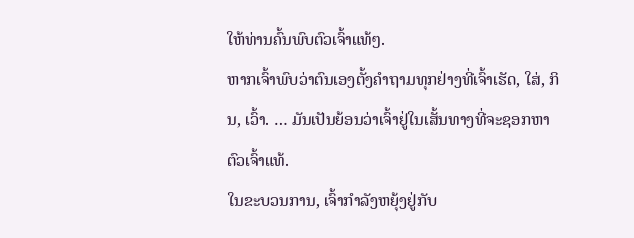ໃຫ້ທ່ານຄົ້ນພົບຕົວເຈົ້າແທ້ໆ.
ຫາກເຈົ້າພົບວ່າຕົນເອງຕັ້ງຄຳຖາມທຸກຢ່າງທີ່ເຈົ້າເຮັດ, ໃສ່, ກິນ, ເວົ້າ. … ມັນເປັນຍ້ອນວ່າເຈົ້າຢູ່ໃນເສັ້ນທາງທີ່ຈະຊອກຫາຕົວເຈົ້າແທ້.
ໃນຂະບວນການ, ເຈົ້າກໍາລັງຫຍຸ້ງຢູ່ກັບ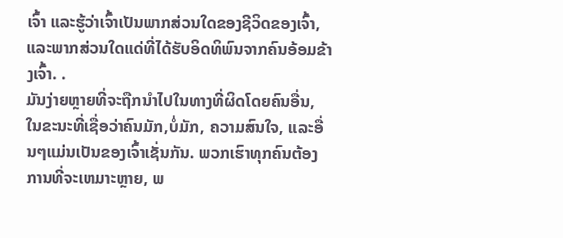ເຈົ້າ ແລະຮູ້ວ່າເຈົ້າເປັນພາກສ່ວນໃດຂອງຊີວິດຂອງເຈົ້າ, ແລະພາກສ່ວນໃດແດ່ທີ່ໄດ້ຮັບອິດທິພົນຈາກຄົນອ້ອມຂ້າງເຈົ້າ. .
ມັນງ່າຍຫຼາຍທີ່ຈະຖືກນຳໄປໃນທາງທີ່ຜິດໂດຍຄົນອື່ນ, ໃນຂະນະທີ່ເຊື່ອວ່າຄົນມັກ,ບໍ່ມັກ, ຄວາມສົນໃຈ, ແລະອື່ນໆແມ່ນເປັນຂອງເຈົ້າເຊັ່ນກັນ. ພວກເຮົາທຸກຄົນຕ້ອງການທີ່ຈະເຫມາະຫຼາຍ, ພ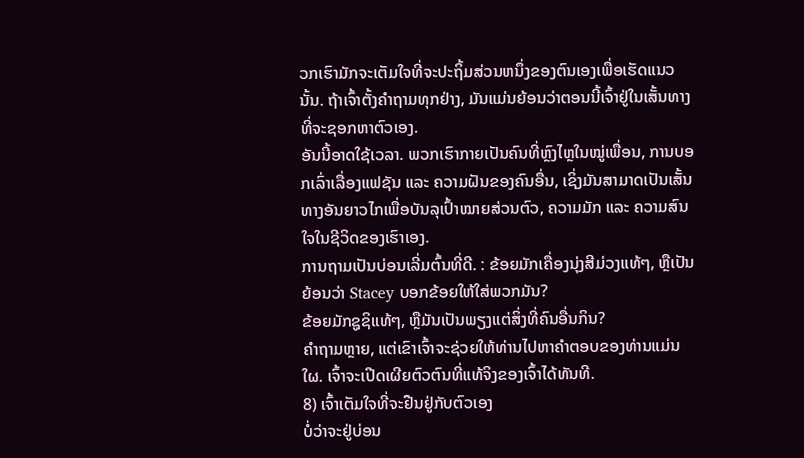ວກເຮົາມັກຈະເຕັມໃຈທີ່ຈະປະຖິ້ມສ່ວນຫນຶ່ງຂອງຕົນເອງເພື່ອເຮັດແນວນັ້ນ. ຖ້າເຈົ້າຕັ້ງຄໍາຖາມທຸກຢ່າງ, ມັນແມ່ນຍ້ອນວ່າຕອນນີ້ເຈົ້າຢູ່ໃນເສັ້ນທາງທີ່ຈະຊອກຫາຕົວເອງ.
ອັນນີ້ອາດໃຊ້ເວລາ. ພວກເຮົາກາຍເປັນຄົນທີ່ຫຼົງໄຫຼໃນໝູ່ເພື່ອນ, ການບອກເລົ່າເລື່ອງແຟຊັນ ແລະ ຄວາມຝັນຂອງຄົນອື່ນ, ເຊິ່ງມັນສາມາດເປັນເສັ້ນທາງອັນຍາວໄກເພື່ອບັນລຸເປົ້າໝາຍສ່ວນຕົວ, ຄວາມມັກ ແລະ ຄວາມສົນໃຈໃນຊີວິດຂອງເຮົາເອງ.
ການຖາມເປັນບ່ອນເລີ່ມຕົ້ນທີ່ດີ. : ຂ້ອຍມັກເຄື່ອງນຸ່ງສີມ່ວງແທ້ໆ, ຫຼືເປັນຍ້ອນວ່າ Stacey ບອກຂ້ອຍໃຫ້ໃສ່ພວກມັນ?
ຂ້ອຍມັກຊູຊິແທ້ໆ, ຫຼືມັນເປັນພຽງແຕ່ສິ່ງທີ່ຄົນອື່ນກິນ?
ຄຳຖາມຫຼາຍ, ແຕ່ເຂົາເຈົ້າຈະຊ່ວຍໃຫ້ທ່ານໄປຫາຄໍາຕອບຂອງທ່ານແມ່ນໃຜ. ເຈົ້າຈະເປີດເຜີຍຕົວຕົນທີ່ແທ້ຈິງຂອງເຈົ້າໄດ້ທັນທີ.
8) ເຈົ້າເຕັມໃຈທີ່ຈະຢືນຢູ່ກັບຕົວເອງ
ບໍ່ວ່າຈະຢູ່ບ່ອນ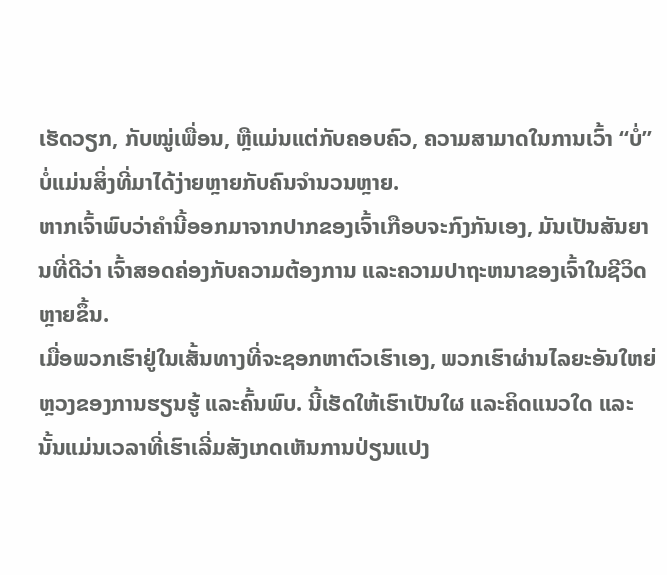ເຮັດວຽກ, ກັບໝູ່ເພື່ອນ, ຫຼືແມ່ນແຕ່ກັບຄອບຄົວ, ຄວາມສາມາດໃນການເວົ້າ “ບໍ່” ບໍ່ແມ່ນສິ່ງທີ່ມາໄດ້ງ່າຍຫຼາຍກັບຄົນຈຳນວນຫຼາຍ.
ຫາກເຈົ້າພົບວ່າຄຳນີ້ອອກມາຈາກປາກຂອງເຈົ້າເກືອບຈະກົງກັນເອງ, ມັນເປັນສັນຍານທີ່ດີວ່າ ເຈົ້າສອດຄ່ອງກັບຄວາມຕ້ອງການ ແລະຄວາມປາຖະຫນາຂອງເຈົ້າໃນຊີວິດຫຼາຍຂຶ້ນ.
ເມື່ອພວກເຮົາຢູ່ໃນເສັ້ນທາງທີ່ຈະຊອກຫາຕົວເຮົາເອງ, ພວກເຮົາຜ່ານໄລຍະອັນໃຫຍ່ຫຼວງຂອງການຮຽນຮູ້ ແລະຄົ້ນພົບ. ນີ້ເຮັດໃຫ້ເຮົາເປັນໃຜ ແລະຄິດແນວໃດ ແລະນັ້ນແມ່ນເວລາທີ່ເຮົາເລີ່ມສັງເກດເຫັນການປ່ຽນແປງ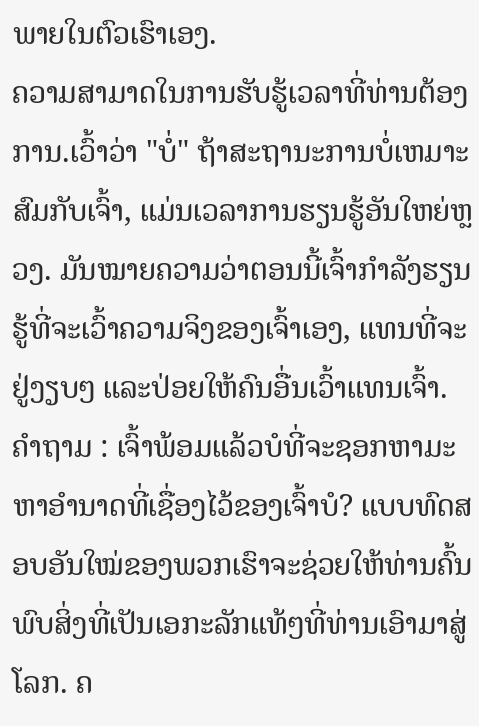ພາຍໃນຕົວເຮົາເອງ.
ຄວາມສາມາດໃນການຮັບຮູ້ເວລາທີ່ທ່ານຕ້ອງການ.ເວົ້າວ່າ "ບໍ່" ຖ້າສະຖານະການບໍ່ເຫມາະສົມກັບເຈົ້າ, ແມ່ນເວລາການຮຽນຮູ້ອັນໃຫຍ່ຫຼວງ. ມັນໝາຍຄວາມວ່າຕອນນີ້ເຈົ້າກຳລັງຮຽນຮູ້ທີ່ຈະເວົ້າຄວາມຈິງຂອງເຈົ້າເອງ, ແທນທີ່ຈະຢູ່ງຽບໆ ແລະປ່ອຍໃຫ້ຄົນອື່ນເວົ້າແທນເຈົ້າ.
ຄຳຖາມ : ເຈົ້າພ້ອມແລ້ວບໍທີ່ຈະຊອກຫາມະຫາອຳນາດທີ່ເຊື່ອງໄວ້ຂອງເຈົ້າບໍ? ແບບທົດສອບອັນໃໝ່ຂອງພວກເຮົາຈະຊ່ວຍໃຫ້ທ່ານຄົ້ນພົບສິ່ງທີ່ເປັນເອກະລັກແທ້ໆທີ່ທ່ານເອົາມາສູ່ໂລກ. ຄ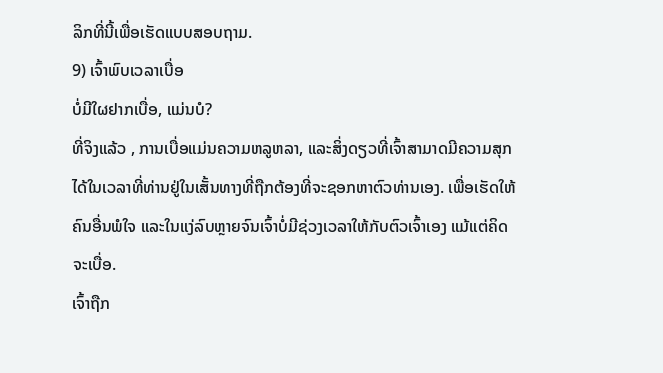ລິກທີ່ນີ້ເພື່ອເຮັດແບບສອບຖາມ.
9) ເຈົ້າພົບເວລາເບື່ອ
ບໍ່ມີໃຜຢາກເບື່ອ, ແມ່ນບໍ?
ທີ່ຈິງແລ້ວ , ການເບື່ອແມ່ນຄວາມຫລູຫລາ, ແລະສິ່ງດຽວທີ່ເຈົ້າສາມາດມີຄວາມສຸກໄດ້ໃນເວລາທີ່ທ່ານຢູ່ໃນເສັ້ນທາງທີ່ຖືກຕ້ອງທີ່ຈະຊອກຫາຕົວທ່ານເອງ. ເພື່ອເຮັດໃຫ້ຄົນອື່ນພໍໃຈ ແລະໃນແງ່ລົບຫຼາຍຈົນເຈົ້າບໍ່ມີຊ່ວງເວລາໃຫ້ກັບຕົວເຈົ້າເອງ ແມ້ແຕ່ຄິດຈະເບື່ອ.
ເຈົ້າຖືກ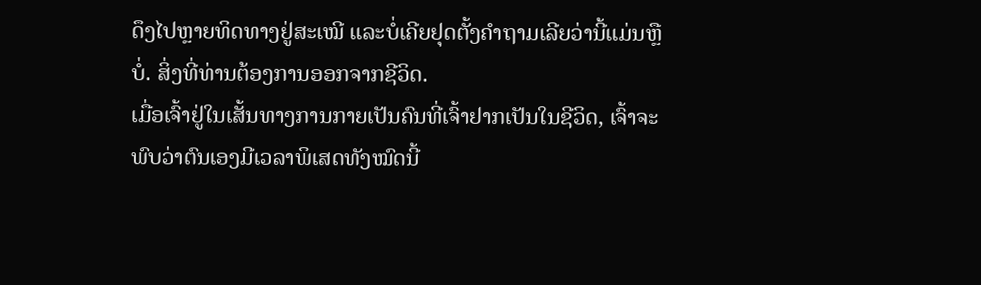ດຶງໄປຫຼາຍທິດທາງຢູ່ສະເໝີ ແລະບໍ່ເຄີຍຢຸດຕັ້ງຄຳຖາມເລີຍວ່ານີ້ແມ່ນຫຼືບໍ່. ສິ່ງທີ່ທ່ານຕ້ອງການອອກຈາກຊີວິດ.
ເມື່ອເຈົ້າຢູ່ໃນເສັ້ນທາງການກາຍເປັນຄົນທີ່ເຈົ້າຢາກເປັນໃນຊີວິດ, ເຈົ້າຈະພົບວ່າຕົນເອງມີເວລາພິເສດທັງໝົດນີ້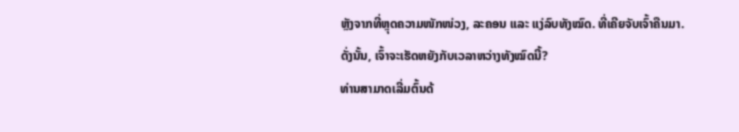ຫຼັງຈາກທີ່ຫຼຸດຄວາມໜັກໜ່ວງ, ລະຄອນ ແລະ ແງ່ລົບທັງໝົດ. ທີ່ເຄີຍຈັບເຈົ້າຄືນມາ.
ດັ່ງນັ້ນ, ເຈົ້າຈະເຮັດຫຍັງກັບເວລາຫວ່າງທັງໝົດນີ້?
ທ່ານສາມາດເລີ່ມຕົ້ນດ້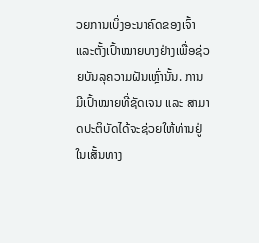ວຍການເບິ່ງອະນາຄົດຂອງເຈົ້າ ແລະຕັ້ງເປົ້າໝາຍບາງຢ່າງເພື່ອຊ່ວຍບັນລຸຄວາມຝັນເຫຼົ່ານັ້ນ. ການມີເປົ້າໝາຍທີ່ຊັດເຈນ ແລະ ສາມາດປະຕິບັດໄດ້ຈະຊ່ວຍໃຫ້ທ່ານຢູ່ໃນເສັ້ນທາງ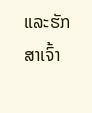ແລະຮັກສາເຈົ້າ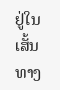ຢູ່ໃນເສັ້ນທາງ